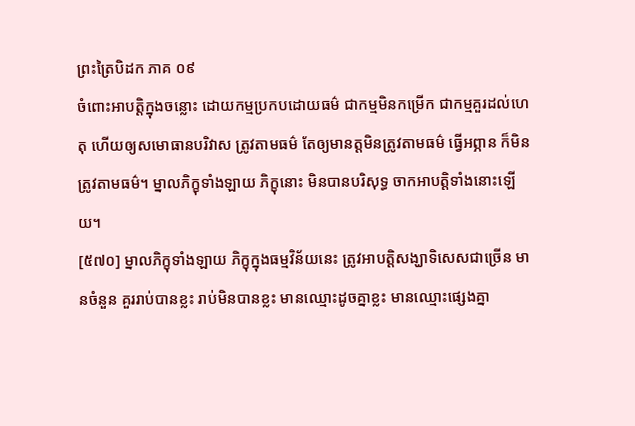ព្រះត្រៃបិដក ភាគ ០៩
ចំពោះអាបត្តិក្នុងចន្លោះ ដោយកម្មប្រកបដោយធម៌ ជាកម្មមិនកម្រើក ជាកម្មគួរដល់ហេតុ ហើយឲ្យសមោធានបរិវាស ត្រូវតាមធម៌ តែឲ្យមានត្តមិនត្រូវតាមធម៌ ធ្វើអព្ភាន ក៏មិនត្រូវតាមធម៌។ ម្នាលភិក្ខុទាំងឡាយ ភិក្ខុនោះ មិនបានបរិសុទ្ធ ចាកអាបត្តិទាំងនោះឡើយ។
[៥៧០] ម្នាលភិក្ខុទាំងឡាយ ភិក្ខុក្នុងធម្មវិន័យនេះ ត្រូវអាបត្តិសង្ឃាទិសេសជាច្រើន មានចំនួន គួររាប់បានខ្លះ រាប់មិនបានខ្លះ មានឈ្មោះដូចគ្នាខ្លះ មានឈ្មោះផ្សេងគ្នា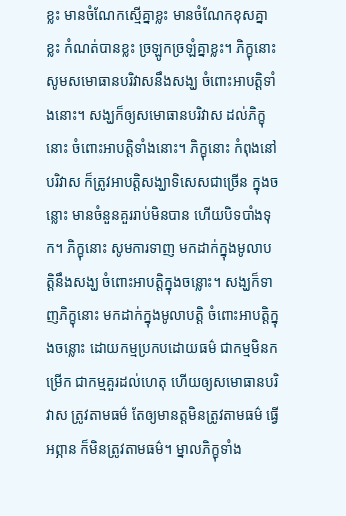ខ្លះ មានចំណែកស្មើគ្នាខ្លះ មានចំណែកខុសគ្នាខ្លះ កំណត់បានខ្លះ ច្រឡូកច្រឡំគ្នាខ្លះ។ ភិក្ខុនោះ សូមសមោធានបរិវាសនឹងសង្ឃ ចំពោះអាបត្តិទាំងនោះ។ សង្ឃក៏ឲ្យសមោធានបរិវាស ដល់ភិក្ខុនោះ ចំពោះអាបត្តិទាំងនោះ។ ភិក្ខុនោះ កំពុងនៅបរិវាស ក៏ត្រូវអាបត្តិសង្ឃាទិសេសជាច្រើន ក្នុងចន្លោះ មានចំនួនគួររាប់មិនបាន ហើយបិទបាំងទុក។ ភិក្ខុនោះ សូមការទាញ មកដាក់ក្នុងមូលាបត្តិនឹងសង្ឃ ចំពោះអាបត្តិក្នុងចន្លោះ។ សង្ឃក៏ទាញភិក្ខុនោះ មកដាក់ក្នុងមូលាបត្តិ ចំពោះអាបត្តិក្នុងចន្លោះ ដោយកម្មប្រកបដោយធម៌ ជាកម្មមិនកម្រើក ជាកម្មគួរដល់ហេតុ ហើយឲ្យសមោធានបរិវាស ត្រូវតាមធម៌ តែឲ្យមានត្តមិនត្រូវតាមធម៌ ធ្វើអព្ភាន ក៏មិនត្រូវតាមធម៌។ ម្នាលភិក្ខុទាំង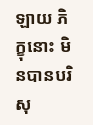ឡាយ ភិក្ខុនោះ មិនបានបរិសុ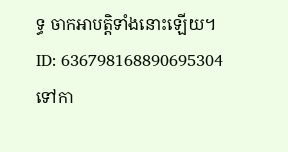ទ្ធ ចាកអាបត្តិទាំងនោះឡើយ។
ID: 636798168890695304
ទៅកា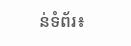ន់ទំព័រ៖